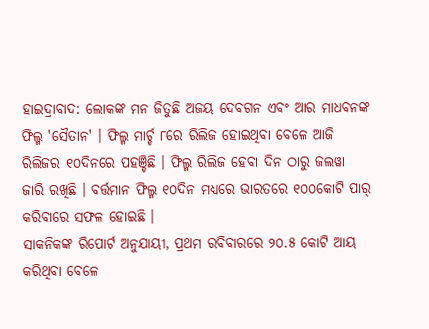ହାଇଦ୍ରାବାଦ: ଲୋକଙ୍କ ମନ ଜିତୁଛି ଅଜୟ ଦେବଗନ ଏବଂ ଆର ମାଧବନଙ୍କ ଫିଲ୍ମ 'ସୈତାନ' । ଫିଲ୍ମ ମାର୍ଚ୍ଚ ୮ରେ ରିଲିଜ ହୋଇଥିବା ବେଳେ ଆଜି ରିଲିଜର ୧୦ଦିନରେ ପହଞ୍ଚିଛି । ଫିଲ୍ମ ରିଲିଜ ହେବା ଦିନ ଠାରୁ ଜଲୱା ଜାରି ରଖିଛି । ବର୍ତ୍ତମାନ ଫିଲ୍ମ ୧୦ଦିନ ମଧ୍ୟରେ ଭାରତରେ ୧୦୦କୋଟି ପାର୍ କରିବାରେ ସଫଳ ହୋଇଛି ।
ସାକନିକଙ୍କ ରିପୋର୍ଟ ଅନୁଯାୟୀ, ପ୍ରଥମ ରବିବାରରେ ୨୦.୫ କୋଟି ଆୟ କରିଥିବା ବେଳେ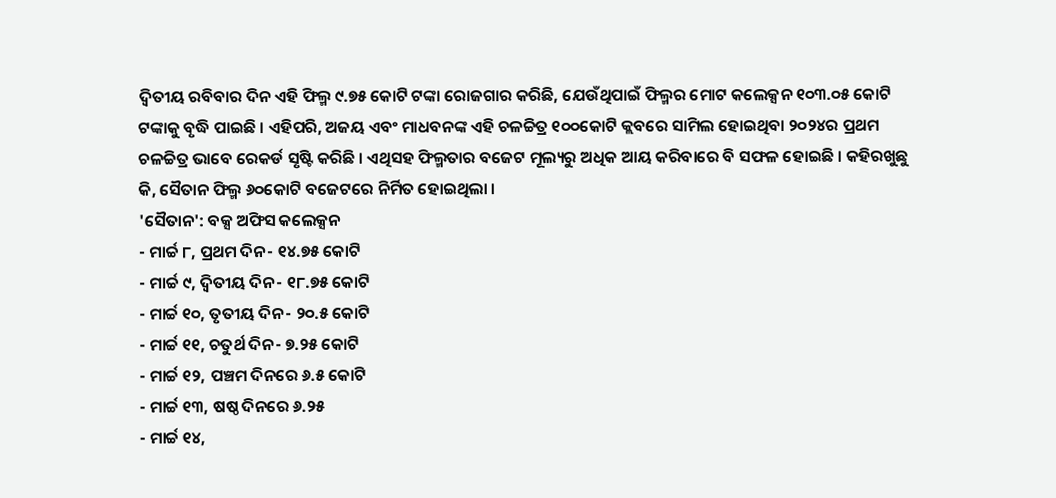ଦ୍ୱିତୀୟ ରବିବାର ଦିନ ଏହି ଫିଲ୍ମ ୯.୭୫ କୋଟି ଟଙ୍କା ରୋଜଗାର କରିଛି, ଯେଉଁଥିପାଇଁ ଫିଲ୍ମର ମୋଟ କଲେକ୍ସନ ୧୦୩.୦୫ କୋଟି ଟଙ୍କାକୁ ବୃଦ୍ଧି ପାଇଛି । ଏହିପରି, ଅଜୟ ଏବଂ ମାଧବନଙ୍କ ଏହି ଚଳଚ୍ଚିତ୍ର ୧୦୦କୋଟି କ୍ଲବରେ ସାମିଲ ହୋଇଥିବା ୨୦୨୪ର ପ୍ରଥମ ଚଳଚ୍ଚିତ୍ର ଭାବେ ରେକର୍ଡ ସୃଷ୍ଟି କରିଛି । ଏଥିସହ ଫିଲ୍ମତାର ବଜେଟ ମୂଲ୍ୟରୁ ଅଧିକ ଆୟ କରିବାରେ ବି ସଫଳ ହୋଇଛି । କହିରଖୁଛୁ କି, ସୈତାନ ଫିଲ୍ମ ୬୦କୋଟି ବଜେଟରେ ନିର୍ମିତ ହୋଇଥିଲା ।
'ସୈତାନ': ବକ୍ସ ଅଫିସ କଲେକ୍ସନ
- ମାର୍ଚ୍ଚ ୮, ପ୍ରଥମ ଦିନ- ୧୪.୭୫ କୋଟି
- ମାର୍ଚ୍ଚ ୯, ଦ୍ୱିତୀୟ ଦିନ- ୧୮.୭୫ କୋଟି
- ମାର୍ଚ୍ଚ ୧୦, ତୃତୀୟ ଦିନ- ୨୦.୫ କୋଟି
- ମାର୍ଚ୍ଚ ୧୧, ଚତୁର୍ଥ ଦିନ- ୭.୨୫ କୋଟି
- ମାର୍ଚ୍ଚ ୧୨, ପଞ୍ଚମ ଦିନରେ ୬.୫ କୋଟି
- ମାର୍ଚ୍ଚ ୧୩, ଷଷ୍ଠ ଦିନରେ ୬.୨୫
- ମାର୍ଚ୍ଚ ୧୪,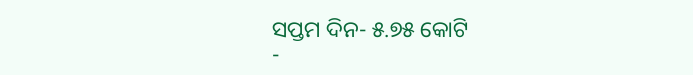ସପ୍ତମ ଦିନ- ୫.୭୫ କୋଟି
-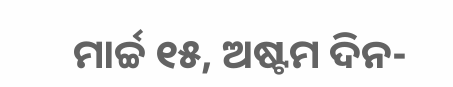ମାର୍ଚ୍ଚ ୧୫, ଅଷ୍ଟମ ଦିନ-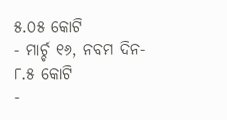୫.୦୫ କୋଟି
- ମାର୍ଚ୍ଚ ୧୬, ନବମ ଦିନ- ୮.୫ କୋଟି
-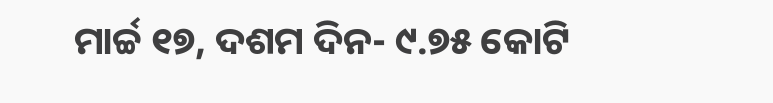ମାର୍ଚ୍ଚ ୧୭, ଦଶମ ଦିନ- ୯.୭୫ କୋଟି